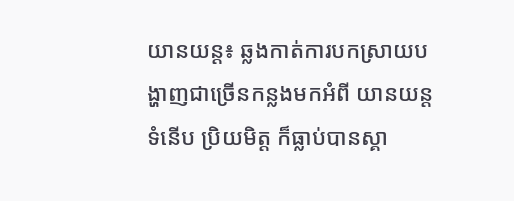យានយន្ដ៖ ឆ្លងកាត់ការបកស្រាយបង្ហាញជាច្រើនកន្លងមកអំពី យានយន្ដទំនើប ប្រិយមិត្ដ ក៏ធ្លាប់បានស្គា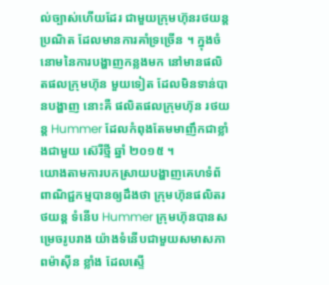ល់ច្បាស់ហើយដែរ ជាមួយក្រុមហ៊ុនរថយន្ដប្រណិត ដែលមានការគាំទ្រច្រើន ។ ក្នុងចំនោមនៃការបង្ហាញកន្លងមក នៅមានផលិតផលក្រុមហ៊ុន មួយទៀត ដែលមិនទាន់បានបង្ហាញ នោះគឺ ផលិតផលក្រុមហ៊ុន រថយន្ដ Hummer ដែលកំពុងតែមមាញឹកជាខ្លាំងជាមួយ ស៊េរីថ្មី ឆ្នាំ ២០១៥ ។
យោងតាមការបកស្រាយបង្ហាញគេហទំព័ពាណិជ្ជកម្មបានឲ្យដឹងថា ក្រុមហ៊ុនផលិតរថយន្ដ ទំនើប Hummer ក្រុមហ៊ុនបានសម្រេចរូបរាង យ៉ាងទំនើបជាមួយសមាសភាពម៉ាស៊ីន ខ្លាំង ដែលស្ទើ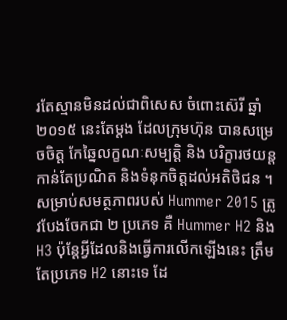រតែស្មានមិនដល់ជាពិសេស ចំពោះស៊េរី ឆ្នាំ ២០១៥ នេះតែម្ដង ដែលក្រុមហ៊ុន បានសម្រេចចិត្ដ កែឆ្នៃលក្ខណៈសម្បត្ដិ និង បរិក្ខារថយន្ដកាន់តែប្រណិត និងទំនុកចិត្ដដល់អតិថិជន ។
សម្រាប់សមត្ថភាពរបស់ Hummer 2015 ត្រូវបែងចែកជា ២ ប្រភេទ គឺ Hummer H2 និង H3 ប៉ុន្ដែអ្វីដែលនិងធ្វើការលើកឡើងនេះ ត្រឹមតែប្រភេទ H2 នោះទេ ដែ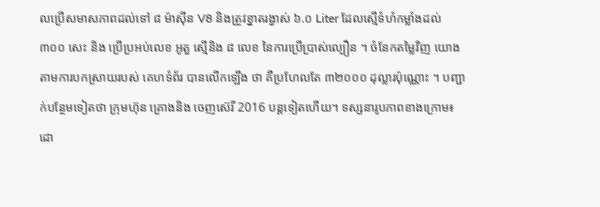លប្រើសមាសភាពដល់ទៅ ៨ ម៉ាស៊ីន V8 និងត្រូវខ្នាតរង្វាស់ ៦.០ Liter ដែលស្មើទំហំកម្លាំងដល់ ៣០០ សេះ និង ប្រើប្រអប់លេខ អូតួ ស្មើនិង ៨ លេខ នៃការប្រើប្រាស់ល្បឿន ។ ចំនែកតម្លៃវិញ យោងតាមការបកស្រាយរបស់ គេហទំព័រ បានលើកឡើង ថា គឺប្រហែលតែ ៣២០០០ ដុល្លារប៉ុណ្ណោះ ។ បញ្ជាក់បន្ថែមទៀតថា ក្រុមហ៊ុន គ្រោងនិង ចេញស៊េរី 2016 បន្ដទៀតហើយ។ ទស្សនារូបភាពខាងក្រោម៖
ដោ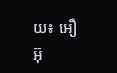យ៖ អឿ អ៊ុ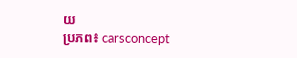យ
ប្រភព៖ carsconcept